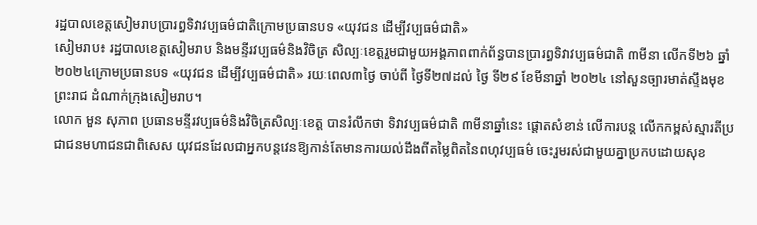រដ្ឋបាលខេត្តសៀមរាបប្រារព្ធទិវាវប្បធម៌ជាតិក្រោមប្រធានបទ «យុវជន ដើម្បីវប្បធម៌ជាតិ»
សៀមរាប៖ រដ្ឋបាលខេត្តសៀមរាប និងមន្ទីរវប្បធម៌និងវិចិត្រ សិល្បៈខេត្តរួមជាមួយអង្គភាពពាក់ព័ន្ធបានប្រារព្ធទិវាវប្បធម៌ជាតិ ៣មីនា លើកទី២៦ ឆ្នាំ២០២៤ក្រោមប្រធានបទ «យុវជន ដើម្បីវប្បធម៌ជាតិ» រយៈពេល៣ថ្ងៃ ចាប់ពី ថ្ងៃទី២៧ដល់ ថ្ងៃ ទី២៩ ខែមីនាឆ្នាំ ២០២៤ នៅសួនច្បារមាត់ស្ទឹងមុខព្រះរាជ ដំណាក់ក្រុងសៀមរាប។
លោក មួន សុភាព ប្រធានមន្ទីរវប្បធម៌និងវិចិត្រសិល្បៈខេត្ត បានរំលឹកថា ទិវាវប្បធម៌ជាតិ ៣មីនាឆ្នាំនេះ ផ្តោតសំខាន់ លើការបន្ត លើកកម្ពស់ស្មារតីប្រជាជនមហាជនជាពិសេស យុវជនដែលជាអ្នកបន្តវេនឱ្យកាន់តែមានការយល់ដឹងពីតម្លៃពិតនៃពហុវប្បធម៌ ចេះរួមរស់ជាមួយគ្នាប្រកបដោយសុខ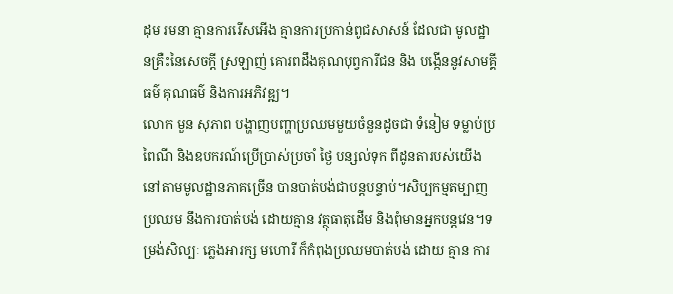ដុម រមនា គ្មានការរើសអើង គ្មានការប្រកាន់ពូជសាសន៍ ដែលជា មូលដ្ឋានគ្រឺះនៃសេចក្តី ស្រឡាញ់ គោរពដឹងគុណបុព្វការីជន និង បង្កើននូវសាមគ្គីធម៌ គុណធម៌ និងការអភិវឌ្ឍ។
លោក មួន សុភាព បង្ហាញបញ្ហាប្រឈមមួយចំនួនដូចជា ទំនៀម ទម្លាប់ប្រពៃណី និងឧបករណ៍ប្រើប្រាស់ប្រចាំ ថ្ងៃ បន្សល់ទុក ពីដូនតារបស់យើងនៅតាមមូលដ្ឋានភាគច្រើន បានបាត់បង់ជាបន្តបន្ទាប់។សិប្បកម្មតម្បាញប្រឈម នឹងការបាត់បង់ ដោយគ្មាន វត្ថុធាតុដើម និងពុំមានអ្នកបន្តវេន។ទម្រង់សិល្បៈ ភ្លេងអារក្ស មហោរី ក៏កំពុងប្រឈមបាត់បង់ ដោយ គ្មាន ការ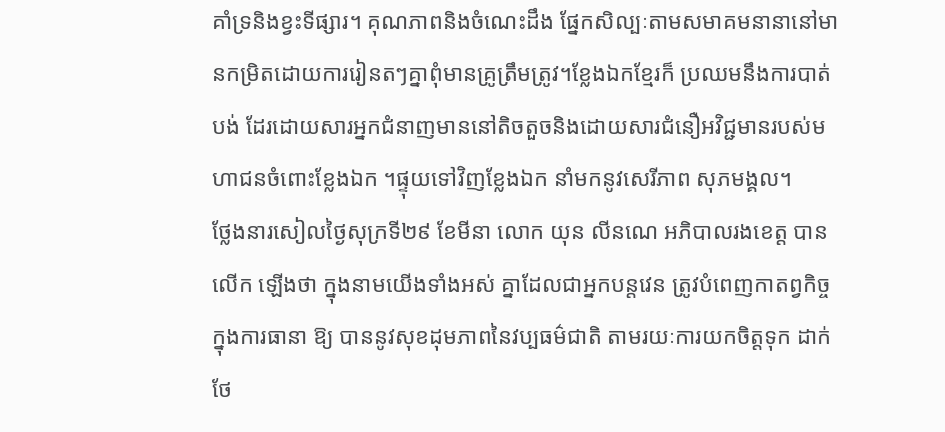គាំទ្រនិងខ្វះទីផ្សារ។ គុណភាពនិងចំណេះដឹង ផ្នែកសិល្បៈតាមសមាគមនានានៅមានកម្រិតដោយការរៀនតៗគ្នាពុំមានគ្រូត្រឹមត្រូវ។ខ្លែងឯកខ្មែរក៏ ប្រឈមនឹងការបាត់បង់ ដែរដោយសារអ្នកជំនាញមាននៅតិចតួចនិងដោយសារជំនឿអវិជ្ជមានរបស់មហាជនចំពោះខ្លែងឯក ។ផ្ទុយទៅវិញខ្លែងឯក នាំមកនូវសេរីភាព សុភមង្គល។
ថ្លែងនារសៀលថ្ងៃសុក្រទី២៩ ខែមីនា លោក យុន លីនណេ អភិបាលរងខេត្ត បានលើក ឡើងថា ក្នុងនាមយើងទាំងអស់ គ្នាដែលជាអ្នកបន្តវេន ត្រូវបំពេញកាតព្វកិច្ចក្នុងការធានា ឱ្យ បាននូវសុខដុមភាពនៃវប្បធម៌ជាតិ តាមរយៈការយកចិត្តទុក ដាក់ថែ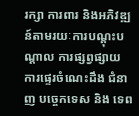រក្សា ការពារ និងអភិវឌ្ឍន៍តាមរយៈការបណ្តុះបណ្តាល ការផ្សព្វផ្សាយ ការផ្ទេរចំណេះដឹង ជំនាញ បច្ចេកទេស និង ទេព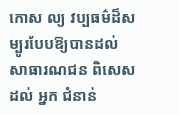កោស ល្យ វប្បធម៌ដ៏សម្បូរបែបឱ្យបានដល់ សាធារណជន ពិសេសដល់ អ្នក ជំនាន់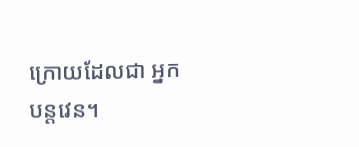ក្រោយដែលជា អ្នកបន្តវេន។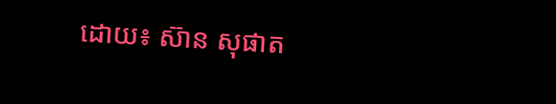ដោយ៖ ស៊ាន សុផាត